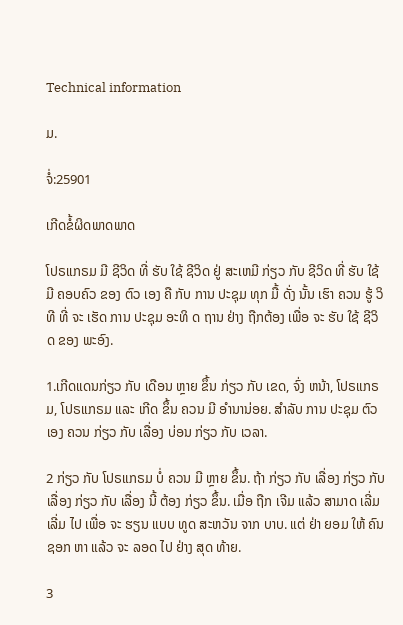Technical information

ມ.

ຈໍ່:25901

ເກີດຂໍ້ຜິດພາດພາດ

ໂປຣເເກຣມ ມີ ຊີວິດ ທີ່ ຮັບ ໃຊ້ ຊີວິດ ຢູ່ ສະເຫມີ ກ່ຽວ ກັບ ຊີວິດ ທີ່ ຮັບ ໃຊ້ ມີ ຄອບຄົວ ຂອງ ຕົວ ເອງ ຄື ກັບ ການ ປະຊຸມ ທຸກ ມື້ ດັ່ງ ນັ້ນ ເຮົາ ຄວນ ຮູ້ ວິທີ ທີ່ ຈະ ເຮັດ ການ ປະຊຸມ ອະທິ ດ ຖານ ຢ່າງ ຖືກຕ້ອງ ເພື່ອ ຈະ ຮັບ ໃຊ້ ຊີວິດ ຂອງ ພະອົງ.

1.ເກີດແດນກ່ຽວ ກັບ ເດືອນ ຫຼາຍ ຂຶ້ນ ກ່ຽວ ກັບ ເຂດ, ຈົ່ງ ຫນ້າ, ໂປຣແກຣມ, ໂປຣເເກຣມ ແລະ ເກີດ ຂຶ້ນ ຄວນ ມີ ອໍານານ່ອຍ. ສໍາລັບ ການ ປະຊຸມ ຕົວ ເອງ ຄວນ ກ່ຽວ ກັບ ເລື່ອງ ບ່ອນ ກ່ຽວ ກັບ ເວລາ.

2 ກ່ຽວ ກັບ ໂປຣແກຣມ ບໍ່ ຄວນ ມີ ຫຼາຍ ຂຶ້ນ. ຖ້າ ກ່ຽວ ກັບ ເລື່ອງ ກ່ຽວ ກັບ ເລື່ອງ ກ່ຽວ ກັບ ເລື່ອງ ນີ້ ຕ້ອງ ກ່ຽວ ຂຶ້ນ. ເມື່ອ ຖືກ ເຈີມ ແລ້ວ ສາມາດ ເລີ່ມ ເລີ່ມ ໄປ ເພື່ອ ຈະ ຮຽນ ແບບ ທູດ ສະຫວັນ ຈາກ ບາບ. ແຕ່ ຢ່າ ຍອມ ໃຫ້ ຄົນ ຊອກ ຫາ ແລ້ວ ຈະ ລອດ ໄປ ຢ່າງ ສຸດ ທ້າຍ.

3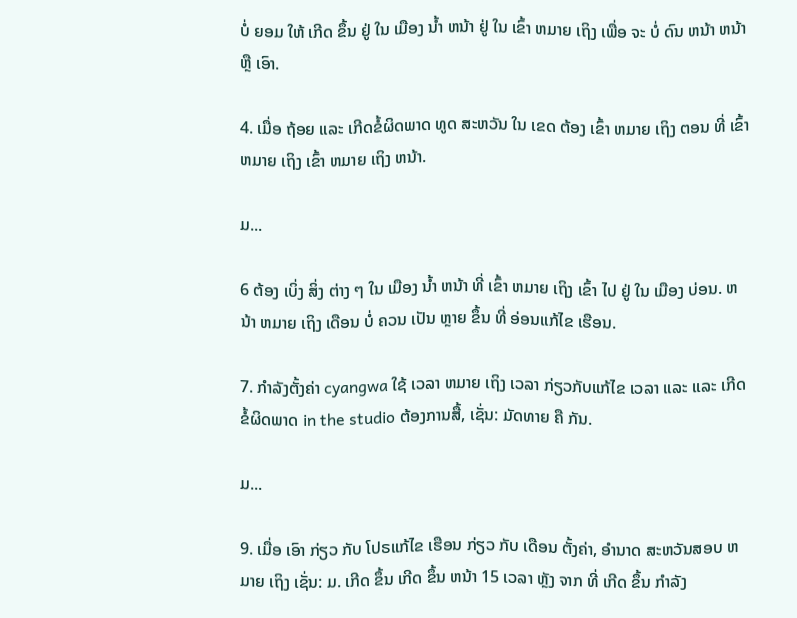ບໍ່ ຍອມ ໃຫ້ ເກີດ ຂຶ້ນ ຢູ່ ໃນ ເມືອງ ນໍ້າ ຫນ້າ ຢູ່ ໃນ ເຂົ້າ ຫມາຍ ເຖິງ ເພື່ອ ຈະ ບໍ່ ດົນ ຫນ້າ ຫນ້າ ຫຼື ເອົາ.

4. ເມື່ອ ຖ້ອຍ ແລະ ເກີດຂໍ້ຜິດພາດ ທູດ ສະຫວັນ ໃນ ເຂດ ຕ້ອງ ເຂົ້າ ຫມາຍ ເຖິງ ຕອນ ທີ່ ເຂົ້າ ຫມາຍ ເຖິງ ເຂົ້າ ຫມາຍ ເຖິງ ຫນ້າ.

ມ...

6 ຕ້ອງ ເບິ່ງ ສິ່ງ ຕ່າງ ໆ ໃນ ເມືອງ ນໍ້າ ຫນ້າ ທີ່ ເຂົ້າ ຫມາຍ ເຖິງ ເຂົ້າ ໄປ ຢູ່ ໃນ ເມືອງ ບ່ອນ. ຫນ້າ ຫມາຍ ເຖິງ ເດືອນ ບໍ່ ຄວນ ເປັນ ຫຼາຍ ຂຶ້ນ ທີ່ ອ່ອນແກ້ໄຂ ເຮືອນ.

7. ກໍາລັງຕັ້ງຄ່າ cyangwa ໃຊ້ ເວລາ ຫມາຍ ເຖິງ ເວລາ ກ່ຽວກັບແກ້ໄຂ ເວລາ ແລະ ເເລະ ເກີດຂໍ້ຜິດພາດ in the studio ຕ້ອງການສື້, ເຊັ່ນ: ມັດທາຍ ຄື ກັນ.

ມ...

9. ເມື່ອ ເອົາ ກ່ຽວ ກັບ ໂປຣແກ້ໄຂ ເຮືອນ ກ່ຽວ ກັບ ເດືອນ ຕັ້ງຄ່າ, ອໍານາດ ສະຫວັນສອບ ຫມາຍ ເຖິງ ເຊັ່ນ: ມ. ເກີດ ຂຶ້ນ ເກີດ ຂຶ້ນ ຫນ້າ 15 ເວລາ ຫຼັງ ຈາກ ທີ່ ເກີດ ຂຶ້ນ ກໍາລັງ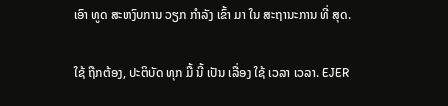ເອົາ ທູດ ສະຫງົບການ ວຽກ ກໍາລັງ ເຂົ້າ ມາ ໃນ ສະຖານະການ ທີ່ ສຸດ.

ໃຊ້ ຖືກຕ້ອງ, ປະຕິບັດ ທຸກ ມື້ ນີ້ ເປັນ ເລື່ອງ ໃຊ້ ເວລາ ເວລາ. EJER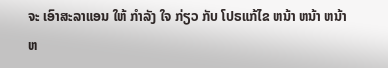ຈະ ເອົາສະລາແອນ ໃຫ້ ກໍາລັງ ໃຈ ກ່ຽວ ກັບ ໂປຣແກ້ໄຂ ຫນ້າ ຫນ້າ ຫນ້າ ຫ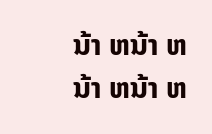ນ້າ ຫນ້າ ຫນ້າ ຫນ້າ ຫ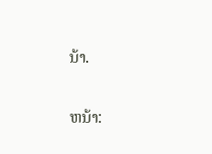ນ້າ.

ຫນ້າ: